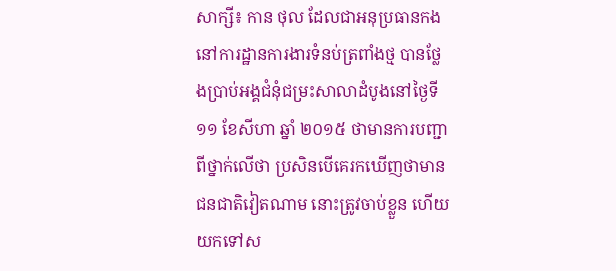សាក្សី៖ កាន ថុល ដែលជាអនុប្រធានកងនៅការដ្ឋានការងារទំនប់ត្រពាំងថ្ម បានថ្លែងប្រាប់អង្គជំនុំជម្រះសាលាដំបូងនៅថ្ងៃទី១១ ខែសីហា ឆ្នាំ ២០១៥ ថាមានការបញ្ជាពីថ្នាក់លើថា ប្រសិនបើគេរកឃើញថាមានជនជាតិវៀតណាម នោះត្រូវចាប់ខ្លួន ហើយយកទៅស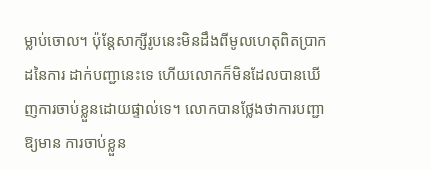ម្លាប់ចោល។ ប៉ុន្តែសាក្សីរូបនេះមិនដឹងពីមូលហេតុពិតប្រាកដនៃការ ដាក់បញ្ជានេះទេ ហើយលោកក៏មិនដែលបានឃើញការចាប់ខ្លួនដោយផ្ទាល់ទេ។ លោកបានថ្លែងថាការបញ្ជាឱ្យមាន ការចាប់ខ្លួន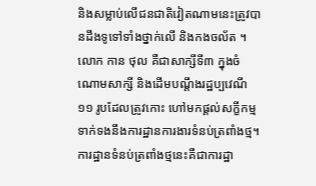និងសម្លាប់លើជនជាតិវៀតណាមនេះត្រូវបានដឹងទូទៅទាំងថ្នាក់លើ និងកងចល័ត ។
លោក កាន ថុល គឺជាសាក្សីទី៣ ក្នុងចំណោមសាក្សី និងដើមបណ្តឹងរដ្ឋប្បវេណី ១១ រូបដែលត្រូវកោះ ហៅមកផ្តល់សក្ខីកម្មទាក់ទងនឹងការដ្ឋានការងារទំនប់ត្រពាំងថ្ម។ ការដ្ឋានទំនប់ត្រពាំងថ្មនេះគឺជាការដ្ឋា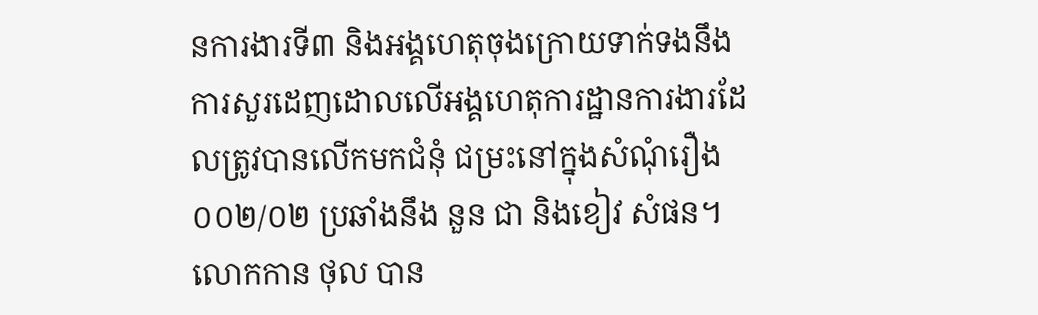នការងារទី៣ និងអង្គហេតុចុងក្រោយទាក់ទងនឹងការសួរដេញដោលលើអង្គហេតុការដ្ឋានការងារដែលត្រូវបានលើកមកជំនុំ ជម្រះនៅក្នុងសំណុំរឿង០០២/០២ ប្រឆាំងនឹង នួន ជា និងខៀវ សំផន។ លោកកាន ថុល បាន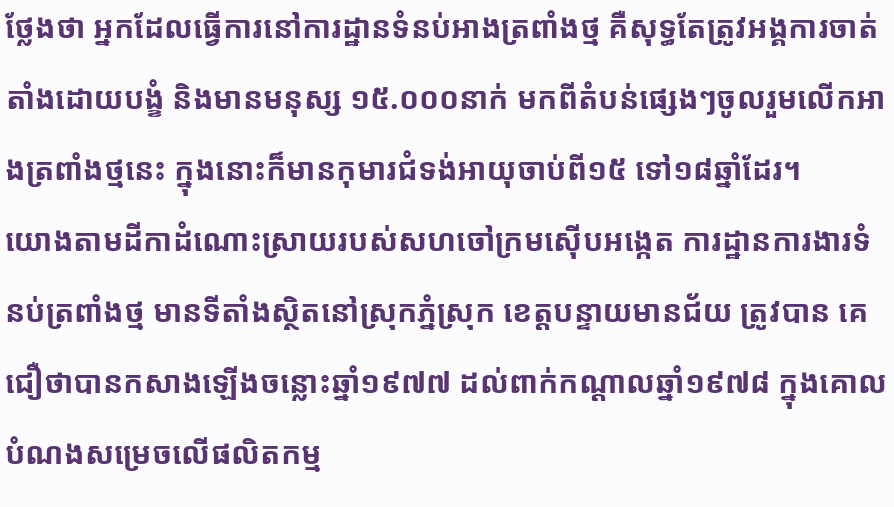ថ្លែងថា អ្នកដែលធ្វើការនៅការដ្ឋានទំនប់អាងត្រពាំងថ្ម គឺសុទ្ធតែត្រូវអង្គការចាត់តាំងដោយបង្ខំ និងមានមនុស្ស ១៥.០០០នាក់ មកពីតំបន់ផ្សេងៗចូលរួមលើកអាងត្រពាំងថ្មនេះ ក្នុងនោះក៏មានកុមារជំទង់អាយុចាប់ពី១៥ ទៅ១៨ឆ្នាំដែរ។
យោងតាមដីកាដំណោះស្រាយរបស់សហចៅក្រមស៊ើបអង្កេត ការដ្ឋានការងារទំនប់ត្រពាំងថ្ម មានទីតាំងស្ថិតនៅស្រុកភ្នំស្រុក ខេត្តបន្ទាយមានជ័យ ត្រូវបាន គេជឿថាបានកសាងឡើងចន្លោះឆ្នាំ១៩៧៧ ដល់ពាក់កណ្តាលឆ្នាំ១៩៧៨ ក្នុងគោលបំណងសម្រេចលើផលិតកម្ម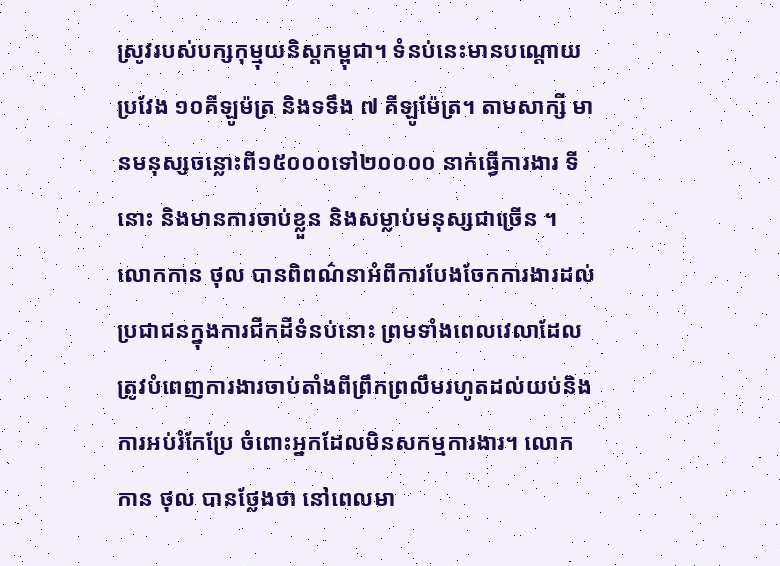ស្រូវរបស់បក្សកុម្មុយនិស្តកម្ពុជា។ ទំនប់នេះមានបណ្តោយប្រវែង ១០គីឡូម៉ត្រ និងទទឹង ៧ គីឡូម៉ែត្រ។ តាមសាក្សី មានមនុស្សចន្លោះពី១៥០០០ទៅ២០០០០ នាក់ធ្វើការងារ ទីនោះ និងមានការចាប់ខ្លួន និងសម្លាប់មនុស្សជាច្រើន ។
លោកកាន ថុល បានពិពណ៌នាអំពីការបែងចែកការងារដល់ប្រជាជនក្នុងការជីកដីទំនប់នោះ ព្រមទាំងពេលវេលាដែលត្រូវបំពេញការងារចាប់តាំងពីព្រឹកព្រលឹមរហូតដល់យប់និងការអប់រំកែប្រែ ចំពោះអ្នកដែលមិនសកម្មការងារ។ លោក កាន ថុល បានថ្លែងថា នៅពេលមា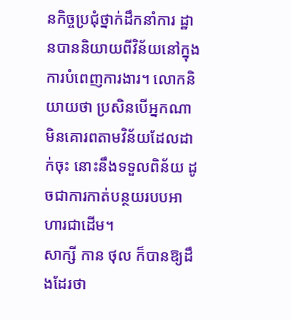នកិច្ចប្រជុំថ្នាក់ដឹកនាំការ ដ្ឋានបាននិយាយពីវិន័យនៅក្នុងការបំពេញការងារ។ លោកនិយាយថា ប្រសិនបើអ្នកណាមិនគោរពតាមវិន័យដែលដាក់ចុះ នោះនឹងទទួលពិន័យ ដូចជាការកាត់បន្ថយរបបអាហារជាដើម។
សាក្សី កាន ថុល ក៏បានឱ្យដឹងដែរថា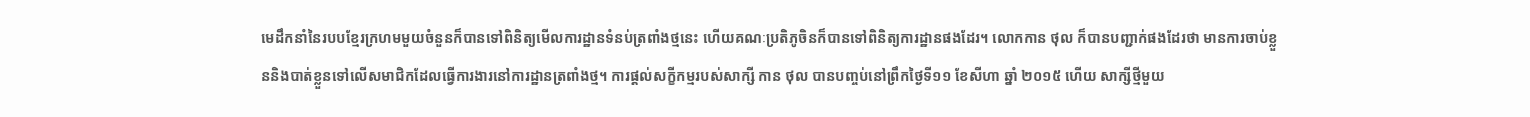មេដឹកនាំនៃរបបខ្មែរក្រហមមួយចំនួនក៏បានទៅពិនិត្យមើលការដ្ឋានទំនប់ត្រពាំងថ្មនេះ ហើយគណៈប្រតិភូចិនក៏បានទៅពិនិត្យការដ្ឋានផងដែរ។ លោកកាន ថុល ក៏បានបញ្ជាក់ផងដែរថា មានការចាប់ខ្លួននិងបាត់ខ្លួនទៅលើសមាជិកដែលធ្វើការងារនៅការដ្ឋានត្រពាំងថ្ម។ ការផ្តល់សក្ខីកម្មរបស់សាក្សី កាន ថុល បានបញ្ចប់នៅព្រឹកថ្ងៃទី១១ ខែសីហា ឆ្នាំ ២០១៥ ហើយ សាក្សីថ្មីមួយ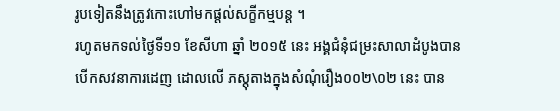រូបទៀតនឹងត្រូវកោះហៅមកផ្តល់សក្ខីកម្មបន្ត ។
រហូតមកទល់ថ្ងៃទី១១ ខែសីហា ឆ្នាំ ២០១៥ នេះ អង្គជំនុំជម្រះសាលាដំបូងបានបើកសវនាការដេញ ដោលលើ ភស្តុតាងក្នុងសំណុំរឿង០០២\០២ នេះ បាន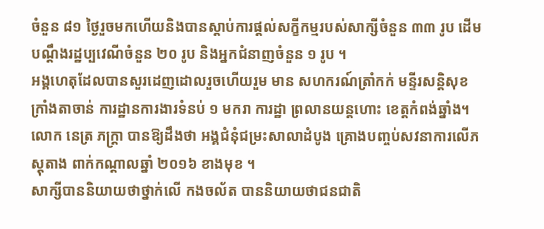ចំនួន ៨១ ថ្ងៃរួចមកហើយនិងបានស្តាប់ការផ្តល់សក្ខីកម្មរបស់សាក្សីចំនួន ៣៣ រូប ដើមបណ្តឹងរដ្ឋប្បវេណីចំនួន ២០ រូប និងអ្នកជំនាញចំនួន ១ រូប ។
អង្គហេតុដែលបានសួរដេញដោលរួចហើយរួម មាន សហករណ៍ត្រាំកក់ មន្ទីរសន្តិសុខក្រាំងតាចាន់ ការដ្ឋានការងារទំនប់ ១ មករា ការដ្ឋា ព្រលានយន្តហោះ ខេត្តកំពង់ឆ្នាំង។ លោក នេត្រ ភក្ត្រា បានឱ្យដឹងថា អង្គជំនុំជម្រះសាលាដំបូង គ្រោងបញ្ចប់សវនាការលើភស្តុតាង ពាក់កណ្តាលឆ្នាំ ២០១៦ ខាងមុខ ។
សាក្សីបាននិយាយថាថ្នាក់លើ កងចល័ត បាននិយាយថាជនជាតិ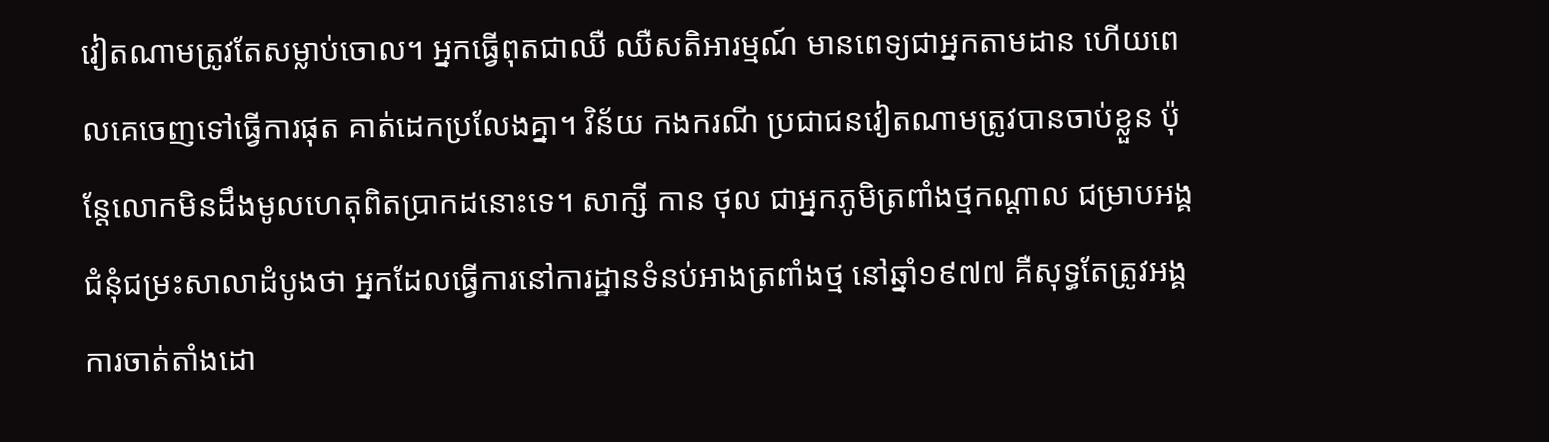វៀតណាមត្រូវតែសម្លាប់ចោល។ អ្នកធ្វើពុតជាឈឺ ឈឺសតិអារម្មណ៍ មានពេទ្យជាអ្នកតាមដាន ហើយពេលគេចេញទៅធ្វើការផុត គាត់ដេកប្រលែងគ្នា។ វិន័យ កងករណី ប្រជាជនវៀតណាមត្រូវបានចាប់ខ្លួន ប៉ុន្តែលោកមិនដឹងមូលហេតុពិតប្រាកដនោះទេ។ សាក្សី កាន ថុល ជាអ្នកភូមិត្រពាំងថ្មកណ្ដាល ជម្រាបអង្គជំនុំជម្រះសាលាដំបូងថា អ្នកដែលធ្វើការនៅការដ្ឋានទំនប់អាងត្រពាំងថ្ម នៅឆ្នាំ១៩៧៧ គឺសុទ្ធតែត្រូវអង្គការចាត់តាំងដោ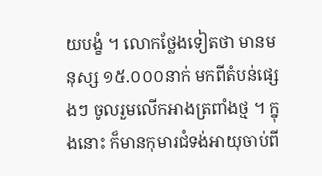យបង្ខំ ។ លោកថ្លែងទៀតថា មានមនុស្ស ១៥.០០០នាក់ មកពីតំបន់ផ្សេងៗ ចូលរួមលើកអាងត្រពាំងថ្ម ។ ក្នុងនោះ ក៏មានកុមារជំទង់អាយុចាប់ពី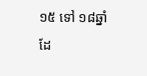១៥ ទៅ ១៨ឆ្នាំដែ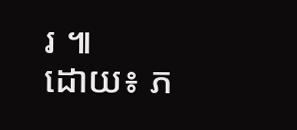រ ៕
ដោយ៖ ភ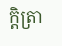កិ្តត្រា